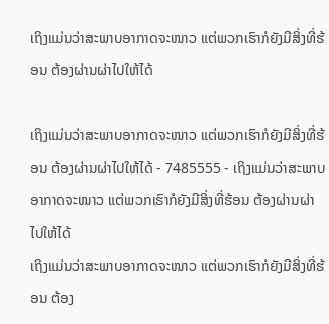ເຖິງແມ່ນວ່າສະພາບອາກາດຈະໜາວ ແຕ່ພວກເຮົາກໍຍັງມີສິ່ງທີ່ຮ້ອນ ຕ້ອງຜ່ານຜ່າໄປໃຫ້ໄດ້

ເຖິງແມ່ນວ່າສະພາບອາກາດຈະໜາວ ແຕ່ພວກເຮົາກໍຍັງມີສິ່ງທີ່ຮ້ອນ ຕ້ອງຜ່ານຜ່າໄປໃຫ້ໄດ້ - 7485555 - ເຖິງແມ່ນວ່າສະພາບອາກາດຈະໜາວ ແຕ່ພວກເຮົາກໍຍັງມີສິ່ງທີ່ຮ້ອນ ຕ້ອງຜ່ານຜ່າໄປໃຫ້ໄດ້
ເຖິງແມ່ນວ່າສະພາບອາກາດຈະໜາວ ແຕ່ພວກເຮົາກໍຍັງມີສິ່ງທີ່ຮ້ອນ ຕ້ອງ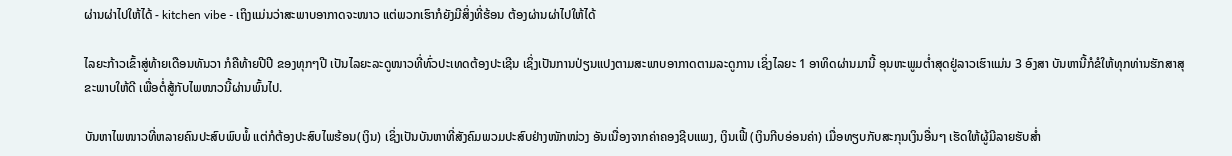ຜ່ານຜ່າໄປໃຫ້ໄດ້ - kitchen vibe - ເຖິງແມ່ນວ່າສະພາບອາກາດຈະໜາວ ແຕ່ພວກເຮົາກໍຍັງມີສິ່ງທີ່ຮ້ອນ ຕ້ອງຜ່ານຜ່າໄປໃຫ້ໄດ້

ໄລຍະກ້າວເຂົ້າສູ່ທ້າຍເດືອນທັນວາ ກໍຄືທ້າຍປີປີ ຂອງທຸກໆປີ ເປັນໄລຍະລະດູໜາວທີ່ທົ່ວປະເທດຕ້ອງປະເຊີນ ເຊິ່ງເປັນການປ່ຽນແປງຕາມສະພາບອາກາດຕາມລະດູການ ເຊິ່ງໄລຍະ 1 ອາທິດຜ່ານມານີ້ ອຸນຫະພູມຕໍ່າສຸດຢູ່ລາວເຮົາແມ່ນ 3 ອົງສາ ບັນຫານີ້ກໍຂໍໃຫ້ທຸກທ່ານຮັກສາສຸຂະພາບໃຫ້ດີ ເພື່ອຕໍ່ສູ້ກັບໄພໜາວນີ້ຜ່ານພົ້ນໄປ.

ບັນຫາໄພໜາວທີ່ຫລາຍຄົນປະສົບພົບພໍ້ ແຕ່ກໍຕ້ອງປະສົບໄພຮ້ອນ(ເງິນ) ເຊິ່ງເປັນບັນຫາທີ່ສັງຄົມພວມປະສົບຢ່າງໜັກໜ່ວງ ອັນເນື່ອງຈາກຄ່າຄອງຊີບແພງ, ເງິນເຟີ້ (ເງິນກີບອ່ອນຄ່າ) ເມື່ອທຽບກັບສະກຸນເງິນອື່ນໆ ເຮັດໃຫ້ຜູ້ມີລາຍຮັບສໍ່າ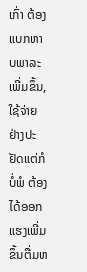ເກົ່າ ຕ້ອງແບກຫາບພາລະເພີ່ມຂຶ້ນ, ໃຊ້ຈ່າຍຢ່າງປະຢັດແຕ່ກໍບໍ່ພໍ ຕ້ອງໄດ້ອອກແຮງເພີ່ມຂຶ້ນຕື່ມຫ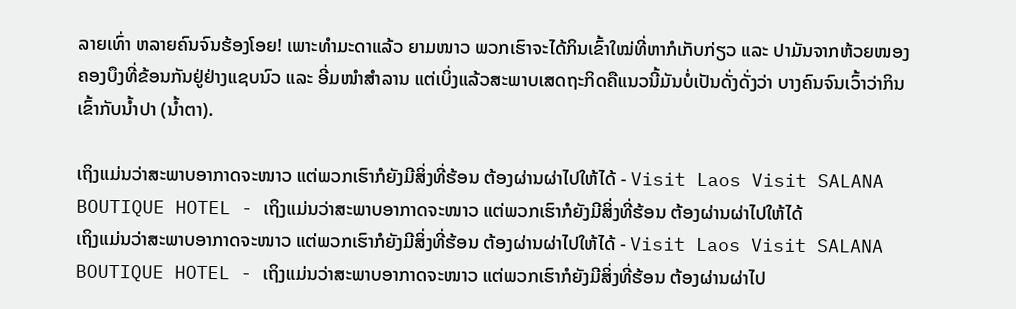ລາຍເທົ່າ ຫລາຍຄົນຈົນຮ້ອງໂອຍ! ເພາະທຳມະດາແລ້ວ ຍາມໜາວ ພວກເຮົາຈະໄດ້ກິນເຂົ້າໃໝ່ທີ່ຫາກໍເກັບກ່ຽວ ແລະ ປາມັນຈາກຫ້ວຍໜອງຄອງບຶງທີ່ຂ້ອນກັນຢູ່ຢ່າງແຊບນົວ ແລະ ອີ່ມໜຳສຳລານ ແຕ່ເບິ່ງແລ້ວສະພາບເສດຖະກິດຄືແນວນີ້ມັນບໍ່ເປັນດັ່ງດັ່ງວ່າ ບາງຄົນຈົນເວົ້າວ່າກິນເຂົ້າກັບນໍ້າປາ (ນໍ້າຕາ).

ເຖິງແມ່ນວ່າສະພາບອາກາດຈະໜາວ ແຕ່ພວກເຮົາກໍຍັງມີສິ່ງທີ່ຮ້ອນ ຕ້ອງຜ່ານຜ່າໄປໃຫ້ໄດ້ - Visit Laos Visit SALANA BOUTIQUE HOTEL - ເຖິງແມ່ນວ່າສະພາບອາກາດຈະໜາວ ແຕ່ພວກເຮົາກໍຍັງມີສິ່ງທີ່ຮ້ອນ ຕ້ອງຜ່ານຜ່າໄປໃຫ້ໄດ້
ເຖິງແມ່ນວ່າສະພາບອາກາດຈະໜາວ ແຕ່ພວກເຮົາກໍຍັງມີສິ່ງທີ່ຮ້ອນ ຕ້ອງຜ່ານຜ່າໄປໃຫ້ໄດ້ - Visit Laos Visit SALANA BOUTIQUE HOTEL - ເຖິງແມ່ນວ່າສະພາບອາກາດຈະໜາວ ແຕ່ພວກເຮົາກໍຍັງມີສິ່ງທີ່ຮ້ອນ ຕ້ອງຜ່ານຜ່າໄປ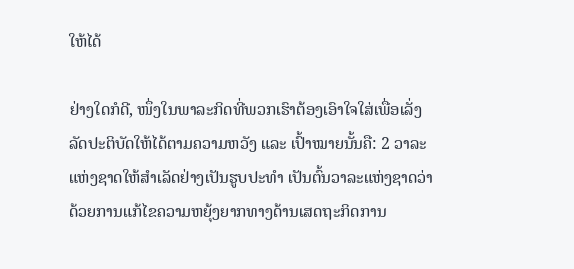ໃຫ້ໄດ້

ຢ່າງໃດກໍດີ, ໜຶ່ງໃນພາລະກິດທີ່ພວກເຮົາຕ້ອງເອົາໃຈໃສ່ເພື່ອເລັ່ງລັດປະຕິບັດໃຫ້ໄດ້ຕາມຄວາມຫວັງ ແລະ ເປົ້າໝາຍນັ້ນຄື: 2 ວາລະແຫ່ງຊາດໃຫ້ສຳເລັດຢ່າງເປັນຮູບປະທຳ ເປັນຕົ້ນວາລະແຫ່ງຊາດວ່າດ້ວຍການແກ້ໄຂຄວາມຫຍຸ້ງຍາກທາງດ້ານເສດຖະກິດການ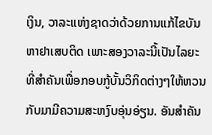ເງິນ, ວາລະແຫ່ງຊາດວ່າດ້ວຍການແກ້ໄຂບັນຫາຢາເສບຕິດ ເພາະສອງວາລະນີ້ເປັນໄລຍະທີ່ສຳຄັນເພື່ອກອບກູ້ບັ້ນວິກິດຕ່າງໆໃຫ້ຫວນກັບມາມີຄວາມສະຫງົບອຸ່ນອ່ຽນ. ອັນສຳຄັນ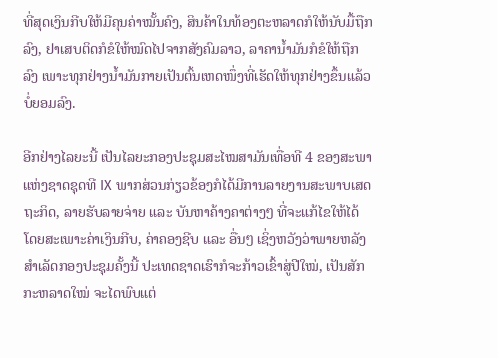ທີ່ສຸດເງິນກີບໃຫ້ມີຄຸນຄ່າໝັ້ນຄົງ, ສິນຄ້າໃນທ້ອງຕະຫລາດກໍໃຫ້ນັບມື້ຖືກລົງ, ຢາເສບຕິດກໍຂໍໃຫ້ໝົດໄປຈາກສັງຄົມລາວ, ລາຄານ້ຳມັນກໍຂໍໃຫ້ຖືກລົງ ເພາະທຸກຢ່າງນ້ຳມັນກາຍເປັນຕົ້ນເຫດໜຶ່ງທີ່ເຮັດໃຫ້ທຸກຢ່າງຂຶ້ນແລ້ວບໍ່ຍອມລົງ.

ອີກຢ່າງໄລຍະນີ້ ເປັນໄລຍະກອງປະຊຸມສະໄໝສາມັນເທື່ອທີ 4 ຂອງສະພາແຫ່ງຊາດຊຸດທີ IX ພາກສ່ວນກ່ຽວຂ້ອງກໍໄດ້ມີການລາຍງານສະພາບເສດຖະກິດ, ລາຍຮັບລາຍຈ່າຍ ແລະ ບັນຫາຄ້າງຄາຕ່າງໆ ທີ່ຈະແກ້ໄຂໃຫ້ໄດ້ ໂດຍສະເພາະຄ່າເງິນກີບ, ຄ່າຄອງຊີບ ແລະ ອື່ນໆ ເຊິ່ງຫວັງວ່າພາຍຫລັງສຳເລັດກອງປະຊຸມຄັ້ງນີ້ ປະເທດຊາດເຮົາກໍຈະກ້າວເຂົ້າສູ່ປີໃໝ່, ເປັນສັກກະຫລາດໃໝ່ ຈະໄດພົບແຕ່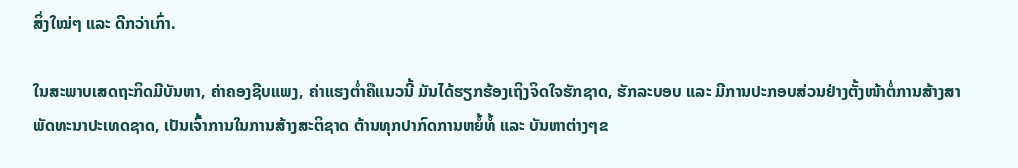ສິ່ງໃໝ່ໆ ແລະ ດີກວ່າເກົ່າ.

ໃນສະພາບເສດຖະກິດມີບັນຫາ, ຄ່າຄອງຊີບແພງ, ຄ່າແຮງຕໍ່າຄືແນວນີ້ ມັນໄດ້ຮຽກຮ້ອງເຖິງຈິດໃຈຮັກຊາດ, ຮັກລະບອບ ແລະ ມີການປະກອບສ່ວນຢ່າງຕັ້ງໜ້າຕໍ່ການສ້າງສາພັດທະນາປະເທດຊາດ, ເປັນເຈົ້າການໃນການສ້າງສະຕິຊາດ ຕ້ານທຸກປາກົດການຫຍໍ້ທໍ້ ແລະ ບັນຫາຕ່າງໆຂ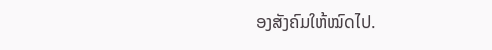ອງສັງຄົມໃຫ້ໝົດໄປ.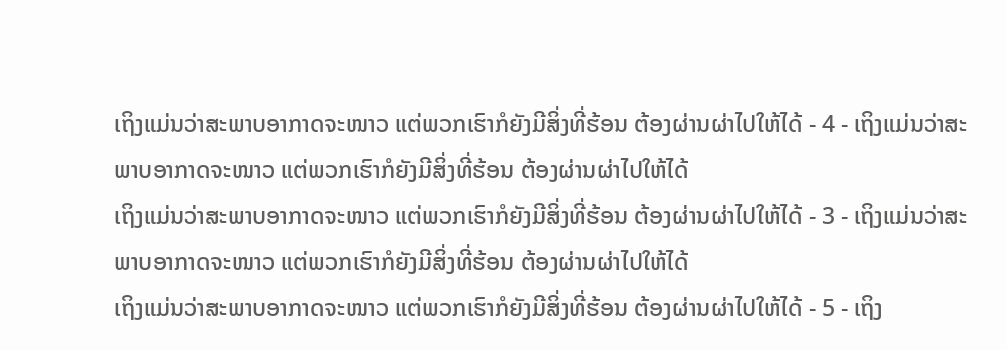ເຖິງແມ່ນວ່າສະພາບອາກາດຈະໜາວ ແຕ່ພວກເຮົາກໍຍັງມີສິ່ງທີ່ຮ້ອນ ຕ້ອງຜ່ານຜ່າໄປໃຫ້ໄດ້ - 4 - ເຖິງແມ່ນວ່າສະພາບອາກາດຈະໜາວ ແຕ່ພວກເຮົາກໍຍັງມີສິ່ງທີ່ຮ້ອນ ຕ້ອງຜ່ານຜ່າໄປໃຫ້ໄດ້
ເຖິງແມ່ນວ່າສະພາບອາກາດຈະໜາວ ແຕ່ພວກເຮົາກໍຍັງມີສິ່ງທີ່ຮ້ອນ ຕ້ອງຜ່ານຜ່າໄປໃຫ້ໄດ້ - 3 - ເຖິງແມ່ນວ່າສະພາບອາກາດຈະໜາວ ແຕ່ພວກເຮົາກໍຍັງມີສິ່ງທີ່ຮ້ອນ ຕ້ອງຜ່ານຜ່າໄປໃຫ້ໄດ້
ເຖິງແມ່ນວ່າສະພາບອາກາດຈະໜາວ ແຕ່ພວກເຮົາກໍຍັງມີສິ່ງທີ່ຮ້ອນ ຕ້ອງຜ່ານຜ່າໄປໃຫ້ໄດ້ - 5 - ເຖິງ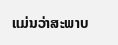ແມ່ນວ່າສະພາບ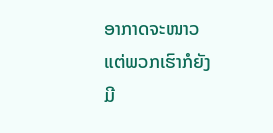ອາກາດຈະໜາວ ແຕ່ພວກເຮົາກໍຍັງມີ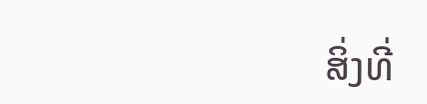ສິ່ງທີ່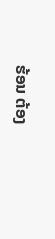ຮ້ອນ ຕ້ອງ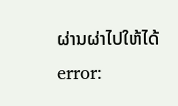ຜ່ານຜ່າໄປໃຫ້ໄດ້
error: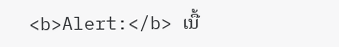<b>Alert:</b> ເນື້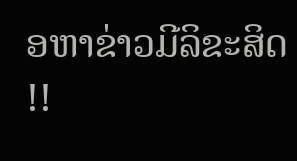ອຫາຂ່າວມີລິຂະສິດ !!